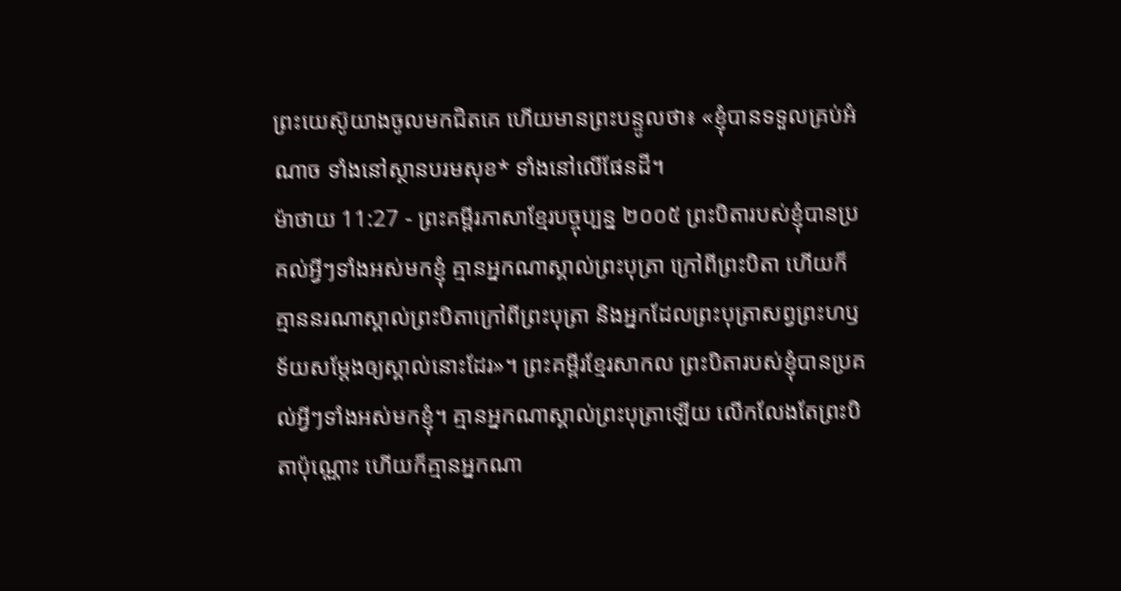ព្រះយេស៊ូយាងចូលមកជិតគេ ហើយមានព្រះបន្ទូលថា៖ «ខ្ញុំបានទទួលគ្រប់អំណាច ទាំងនៅស្ថានបរមសុខ* ទាំងនៅលើផែនដី។
ម៉ាថាយ 11:27 - ព្រះគម្ពីរភាសាខ្មែរបច្ចុប្បន្ន ២០០៥ ព្រះបិតារបស់ខ្ញុំបានប្រគល់អ្វីៗទាំងអស់មកខ្ញុំ គ្មានអ្នកណាស្គាល់ព្រះបុត្រា ក្រៅពីព្រះបិតា ហើយក៏គ្មាននរណាស្គាល់ព្រះបិតាក្រៅពីព្រះបុត្រា និងអ្នកដែលព្រះបុត្រាសព្វព្រះហឫទ័យសម្តែងឲ្យស្គាល់នោះដែរ»។ ព្រះគម្ពីរខ្មែរសាកល ព្រះបិតារបស់ខ្ញុំបានប្រគល់អ្វីៗទាំងអស់មកខ្ញុំ។ គ្មានអ្នកណាស្គាល់ព្រះបុត្រាឡើយ លើកលែងតែព្រះបិតាប៉ុណ្ណោះ ហើយក៏គ្មានអ្នកណា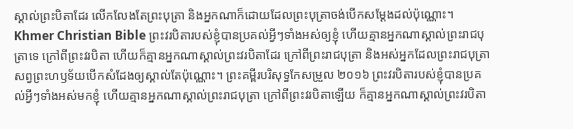ស្គាល់ព្រះបិតាដែរ លើកលែងតែព្រះបុត្រា និងអ្នកណាក៏ដោយដែលព្រះបុត្រាចង់បើកសម្ដែងដល់ប៉ុណ្ណោះ។ Khmer Christian Bible ព្រះវរបិតារបស់ខ្ញុំបានប្រគល់អ្វីៗទាំងអស់ឲ្យខ្ញុំ ហើយគ្មានអ្នកណាស្គាល់ព្រះរាជបុត្រាទេ ក្រៅពីព្រះវរបិតា ហើយក៏គ្មានអ្នកណាស្គាល់ព្រះវរបិតាដែរ ក្រៅពីព្រះរាជបុត្រា និងអស់អ្នកដែលព្រះរាជបុត្រាសព្វព្រះហឫទ័យបើកសំដែងឲ្យស្គាល់តែប៉ុណ្ណោះ។ ព្រះគម្ពីរបរិសុទ្ធកែសម្រួល ២០១៦ ព្រះវរបិតារបស់ខ្ញុំបានប្រគល់អ្វីៗទាំងអស់មកខ្ញុំ ហើយគ្មានអ្នកណាស្គាល់ព្រះរាជបុត្រា ក្រៅពីព្រះវរបិតាឡើយ ក៏គ្មានអ្នកណាស្គាល់ព្រះវរបិតា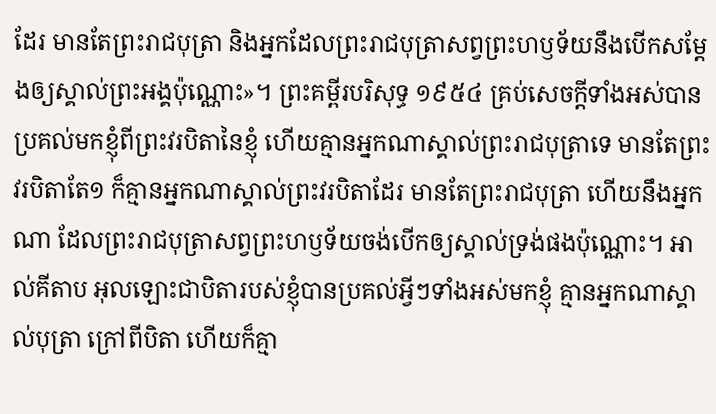ដែរ មានតែព្រះរាជបុត្រា និងអ្នកដែលព្រះរាជបុត្រាសព្វព្រះហឫទ័យនឹងបើកសម្តែងឲ្យស្គាល់ព្រះអង្គប៉ុណ្ណោះ»។ ព្រះគម្ពីរបរិសុទ្ធ ១៩៥៤ គ្រប់សេចក្ដីទាំងអស់បានប្រគល់មកខ្ញុំពីព្រះវរបិតានៃខ្ញុំ ហើយគ្មានអ្នកណាស្គាល់ព្រះរាជបុត្រាទេ មានតែព្រះវរបិតាតែ១ ក៏គ្មានអ្នកណាស្គាល់ព្រះវរបិតាដែរ មានតែព្រះរាជបុត្រា ហើយនឹងអ្នកណា ដែលព្រះរាជបុត្រាសព្វព្រះហឫទ័យចង់បើកឲ្យស្គាល់ទ្រង់ផងប៉ុណ្ណោះ។ អាល់គីតាប អុលឡោះជាបិតារបស់ខ្ញុំបានប្រគល់អ្វីៗទាំងអស់មកខ្ញុំ គ្មានអ្នកណាស្គាល់បុត្រា ក្រៅពីបិតា ហើយក៏គ្មា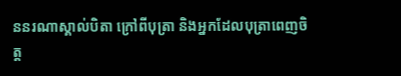ននរណាស្គាល់បិតា ក្រៅពីបុត្រា និងអ្នកដែលបុត្រាពេញចិត្ត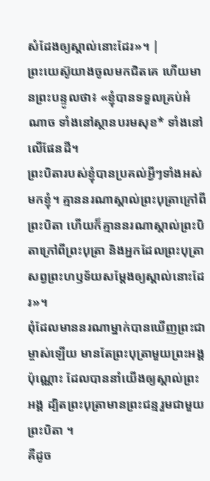សំដែងឲ្យស្គាល់នោះដែរ»។ |
ព្រះយេស៊ូយាងចូលមកជិតគេ ហើយមានព្រះបន្ទូលថា៖ «ខ្ញុំបានទទួលគ្រប់អំណាច ទាំងនៅស្ថានបរមសុខ* ទាំងនៅលើផែនដី។
ព្រះបិតារបស់ខ្ញុំបានប្រគល់អ្វីៗទាំងអស់មកខ្ញុំ។ គ្មាននរណាស្គាល់ព្រះបុត្រាក្រៅពីព្រះបិតា ហើយក៏គ្មាននរណាស្គាល់ព្រះបិតាក្រៅពីព្រះបុត្រា និងអ្នកដែលព្រះបុត្រាសព្វព្រះហឫទ័យសម្តែងឲ្យស្គាល់នោះដែរ»។
ពុំដែលមាននរណាម្នាក់បានឃើញព្រះជាម្ចាស់ឡើយ មានតែព្រះបុត្រាមួយព្រះអង្គប៉ុណ្ណោះ ដែលបាននាំយើងឲ្យស្គាល់ព្រះអង្គ ដ្បិតព្រះបុត្រាមានព្រះជន្មរួមជាមួយព្រះបិតា ។
គឺដូច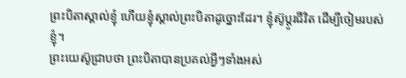ព្រះបិតាស្គាល់ខ្ញុំ ហើយខ្ញុំស្គាល់ព្រះបិតាដូច្នោះដែរ។ ខ្ញុំស៊ូប្ដូរជីវិត ដើម្បីចៀមរបស់ខ្ញុំ។
ព្រះយេស៊ូជ្រាបថា ព្រះបិតាបានប្រគល់អ្វីៗទាំងអស់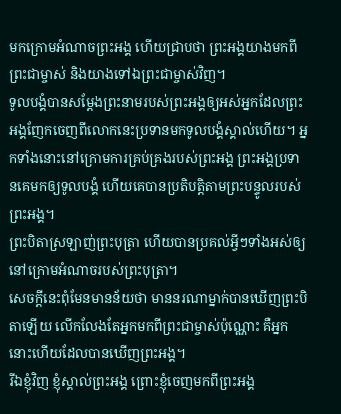មកក្រោមអំណាចព្រះអង្គ ហើយជ្រាបថា ព្រះអង្គយាងមកពីព្រះជាម្ចាស់ និងយាងទៅឯព្រះជាម្ចាស់វិញ។
ទូលបង្គំបានសម្តែងព្រះនាមរបស់ព្រះអង្គឲ្យអស់អ្នកដែលព្រះអង្គញែកចេញពីលោកនេះប្រទានមកទូលបង្គំស្គាល់ហើយ។ អ្នកទាំងនោះនៅក្រោមការគ្រប់គ្រងរបស់ព្រះអង្គ ព្រះអង្គប្រទានគេមកឲ្យទូលបង្គំ ហើយគេបានប្រតិបត្តិតាមព្រះបន្ទូលរបស់ព្រះអង្គ។
ព្រះបិតាស្រឡាញ់ព្រះបុត្រា ហើយបានប្រគល់អ្វីៗទាំងអស់ឲ្យនៅក្រោមអំណាចរបស់ព្រះបុត្រា។
សេចក្ដីនេះពុំមែនមានន័យថា មាននរណាម្នាក់បានឃើញព្រះបិតាឡើយ លើកលែងតែអ្នកមកពីព្រះជាម្ចាស់ប៉ុណ្ណោះ គឺអ្នកនោះហើយដែលបានឃើញព្រះអង្គ។
រីឯខ្ញុំវិញ ខ្ញុំស្គាល់ព្រះអង្គ ព្រោះខ្ញុំចេញមកពីព្រះអង្គ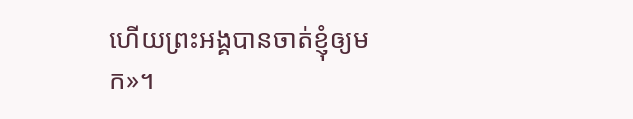ហើយព្រះអង្គបានចាត់ខ្ញុំឲ្យមក»។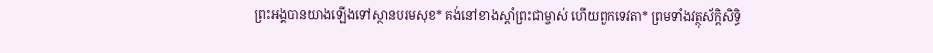ព្រះអង្គបានយាងឡើងទៅស្ថានបរមសុខ* គង់នៅខាងស្ដាំព្រះជាម្ចាស់ ហើយពួកទេវតា* ព្រមទាំងវត្ថុស័ក្តិសិទ្ធិ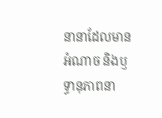នានាដែលមានអំណាច និងឫទ្ធានុភាពនា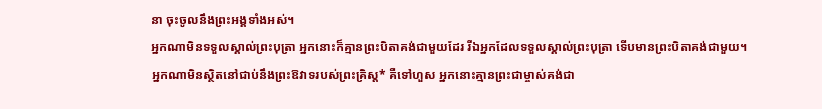នា ចុះចូលនឹងព្រះអង្គទាំងអស់។
អ្នកណាមិនទទួលស្គាល់ព្រះបុត្រា អ្នកនោះក៏គ្មានព្រះបិតាគង់ជាមួយដែរ រីឯអ្នកដែលទទួលស្គាល់ព្រះបុត្រា ទើបមានព្រះបិតាគង់ជាមួយ។
អ្នកណាមិនស្ថិតនៅជាប់នឹងព្រះឱវាទរបស់ព្រះគ្រិស្ត* គឺទៅហួស អ្នកនោះគ្មានព្រះជាម្ចាស់គង់ជា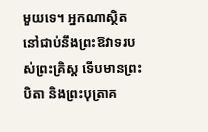មួយទេ។ អ្នកណាស្ថិតនៅជាប់នឹងព្រះឱវាទរបស់ព្រះគ្រិស្ត ទើបមានព្រះបិតា និងព្រះបុត្រាគ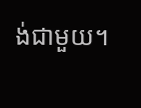ង់ជាមួយ។